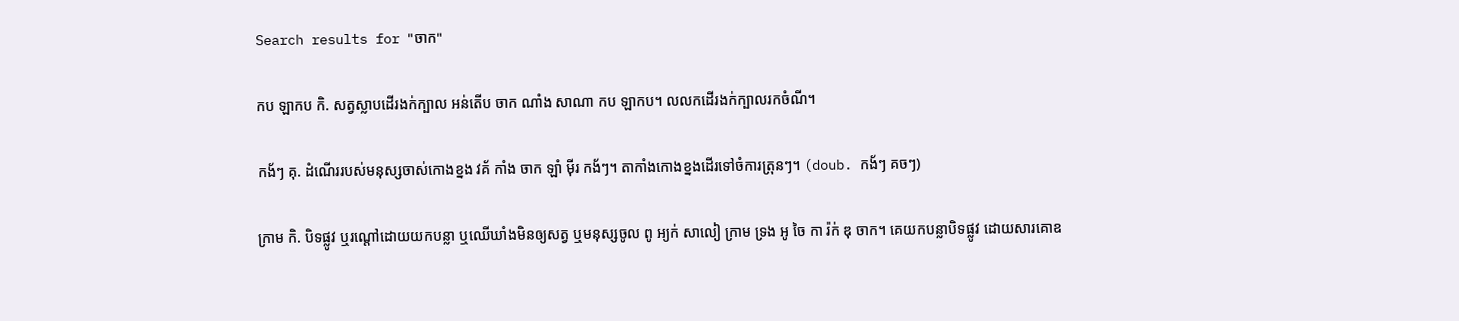Search results for "ចាក"

កប ឡាកប កិ. សត្វស្លាបដើរងក់ក្បាល អន់តើប ចាក ណាំង សាណា កប ឡាកប។ លលកដើរងក់ក្បាលរកចំណី។

កង័ៗ គុ. ដំណើររបស់មនុស្សចាស់កោងខ្នង វគ័ កាំង ចាក ឡាំ ម៉ីរ កង័ៗ។ តាកាំងកោងខ្នងដើរទៅចំការត្រុនៗ។ (doub. កង័ៗ គចៗ)

ក្រាម កិ. បិទផ្លូវ ឬរណ្ដៅដោយយកបន្លា ឬឈើឃាំងមិនឲ្យសត្វ ឬមនុស្សចូល ពូ អ្យក់ សាលៀ ក្រាម ទ្រង អូ ចៃ កា រ៉ក់ ឌុ ចាក។ គេយកបន្លាបិទផ្លូវ ដោយសារគោឧ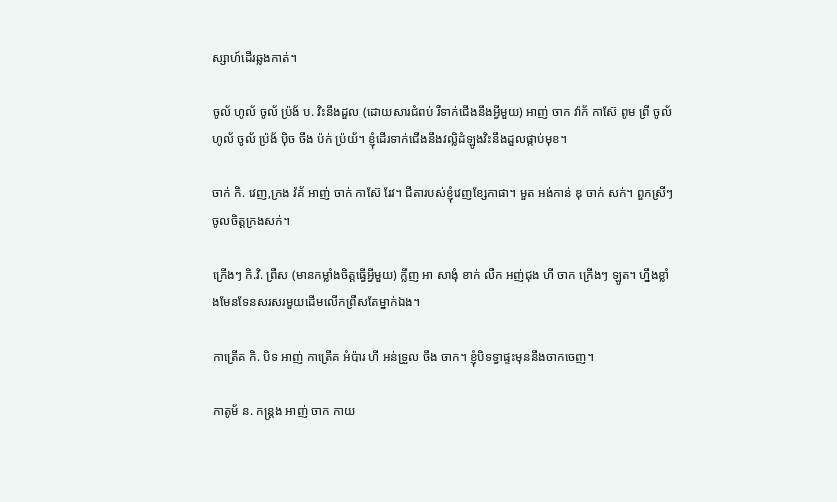ស្សាហ៍ដើរឆ្លងកាត់។

ចូល័ ហូល័ ចូល័ ប៉្រង័ ប. វិះនឹងដួល (ដោយសារជំពប់ រឺទាក់ជើងនឹងអ្វីមួយ) អាញ់ ចាក វ៉ាក័ កាស៊ែ ពូម ព្រី ចូល័ ហូល័ ចូល័ ប៉្រង័ ប៉ិច ចឹង ប៉ក់ ប្រ៉យ័។ ខ្ញុំដើរទាក់ជើងនឹងវល្លិដំឡូងវិះនឹងដួលផ្កាប់មុខ។

ចាក់ កិ. វេញ,ក្រង វ៉គ័ អាញ់ ចាក់ កាស៊ែ រែវ។ ជីតារបស់ខ្ញុំវេញខ្សែកាផា។ មួត អង់កាន់ ឌុ ចាក់ សក់។ ពួកស្រីៗចូលចិត្តក្រងសក់។

ក្រើងៗ កិ.វិ. ព្រឺស (មានកម្លាំងចិត្តធ្វើអ្វីមួយ) ក្លឹញ អា សាងុំ ខាក់ លឺក អញ់ជុង ហី ចាក ក្រើងៗ ឡូត។ ហ្នឹងខ្លាំងមែនទែនសរសរមួយដើមលើកព្រឺសតែម្នាក់ឯង។

កាត្រើគ កិ. បិទ អាញ់ កាត្រើគ អំប៉ារ ហី អន់ទ្រួល ចឹង ចាក។ ខ្ញុំបិទទ្វាផ្ទះមុននឹងចាកចេញ។

កាតូម័ ន. កន្ត្រង អាញ់ ចាក កាយ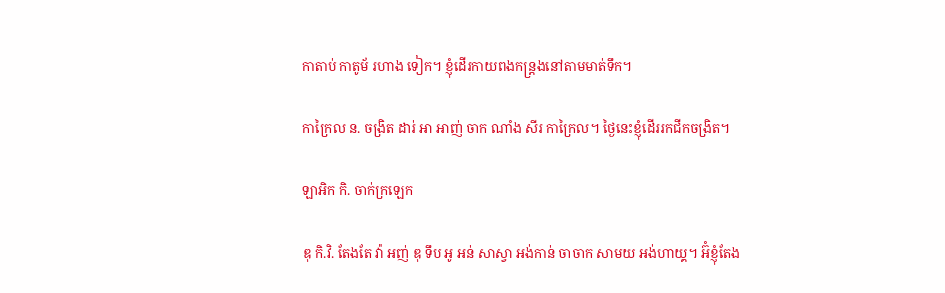កាតាប់ កាតូម័ រហាង ទៀក។ ខ្ញុំដើរកាយពងកន្ត្រងនៅតាមមាត់ទឹក។

កាក្រៃល ន. ចង្រិត ដារ់ អា អាញ់ ចាក ណាំង សីរ កាក្រៃល។ ថ្ងៃនេះខ្ញុំដើររកជីកចង្រិត។

ឡាអិក កិ. ចាក់ក្រឡេក

ឌុ កិ.វិ. តែងតែ វ៉ា អញ់ ឌុ ទឹប អូ អន់ សាស្វា អង់កាន់ ចាចាក សាមយ អង់ហាយ្គ។ អ៊ំខ្ញុំតែង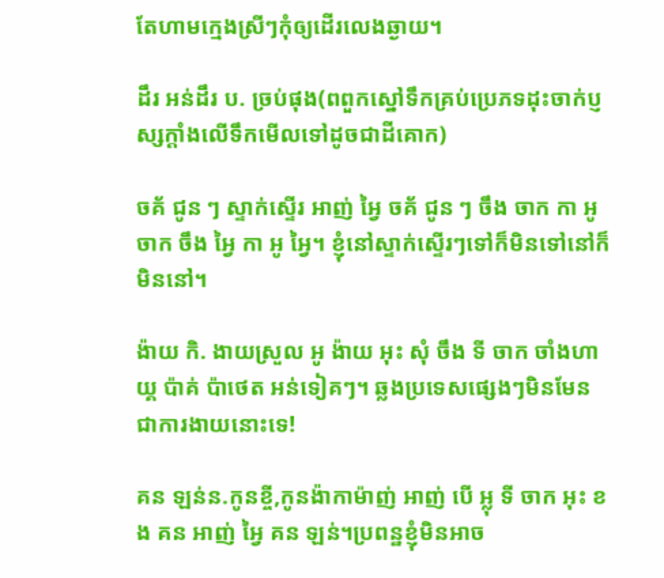តែហាមកេ្មងស្រីៗកុំឲ្យដើរលេងឆ្ងាយ។

ដឹរ អន់ដឹរ ប. ច្រប់ផុង(ពពួកស្នៅទឹកគ្រប់ប្រេភទដុះចាក់ប្ញស្សក្ដាំងលើទឹកមើលទៅដូចជាដីគោក)

ចគ័ ជូន ៗ ស្ទាក់ស្ទើរ អាញ់ អ្វៃ ចគ័ ជូន ៗ ចឹង ចាក កា អូ ចាក ចឹង អ្វៃ កា អូ អ្វៃ។ ខ្ញុំនៅស្ទាក់ស្ទើរៗទៅក៏មិនទៅនៅក៏មិននៅ។

ង៉ាយ កិ. ងាយស្រួល អូ ង៉ាយ អុះ សុំ ចឹង ទី ចាក ចាំងហាយ្គ ប៉ាគ់ ប៉ាថេត អន់ទៀគៗ។ ឆ្លងប្រទេសផ្សេងៗមិនមែនជាការងាយនោះទេ!

គន ឡន់ន.កូនខ្ចី,កូនង៉ាកាម៉ាញ់ អាញ់ បើ អ្លុ ទី ចាក អុះ ខង គន អាញ់ អ្វៃ គន ឡន់។ប្រពន្ឋខ្ញុំមិនអាច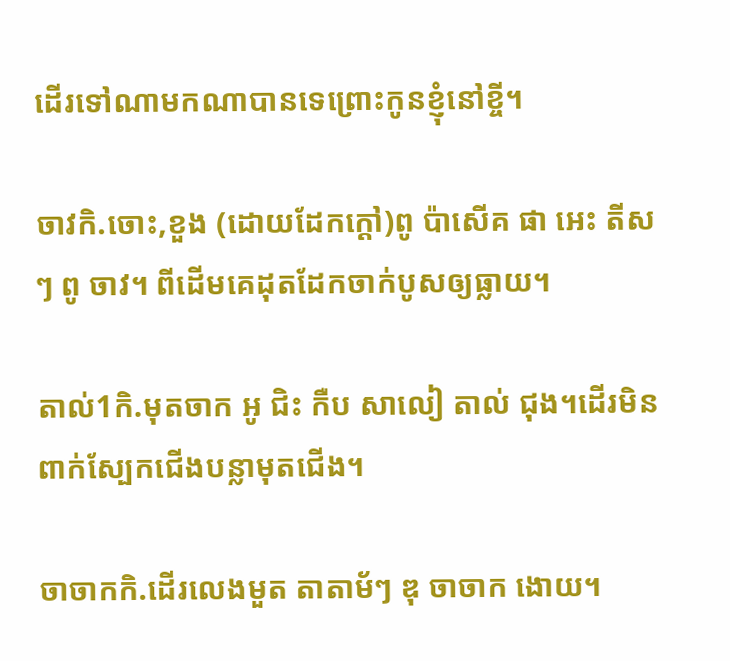ដើរទៅណាមកណាបានទេព្រោះកូនខ្ញុំនៅខ្ចី។

ចាវកិ.ចោះ,ខួង (ដោយដែកក្ដៅ)ពូ ប៉ាសើគ ផា អេះ តីសៗ ពូ ចាវ។ ពីដើមគេដុតដែកចាក់បូសឲ្យធ្លាយ។

តាល់1កិ.មុតចាក អូ ជិះ កឺប សាលៀ តាល់ ជុង។ដើរមិនពាក់ស្បែកជើងបន្លាមុតជើង។

ចាចាកកិ.ដើរលេងមួត តាតាម័ៗ ឌុ ចាចាក ងោយ។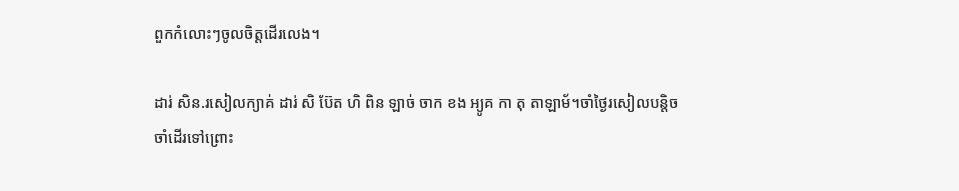ពួកកំលោះៗចូលចិត្តដើរលេង។

ដារ់ សិន.រសៀលក្យាគ់ ដារ់ សិ ប៊ែត ហិ ពិន ឡាច់ ចាក ខង អ្យូគ កា តុ តាឡាម័។ចាំថ្ងៃរសៀលបន្តិចចាំដើរទៅព្រោះ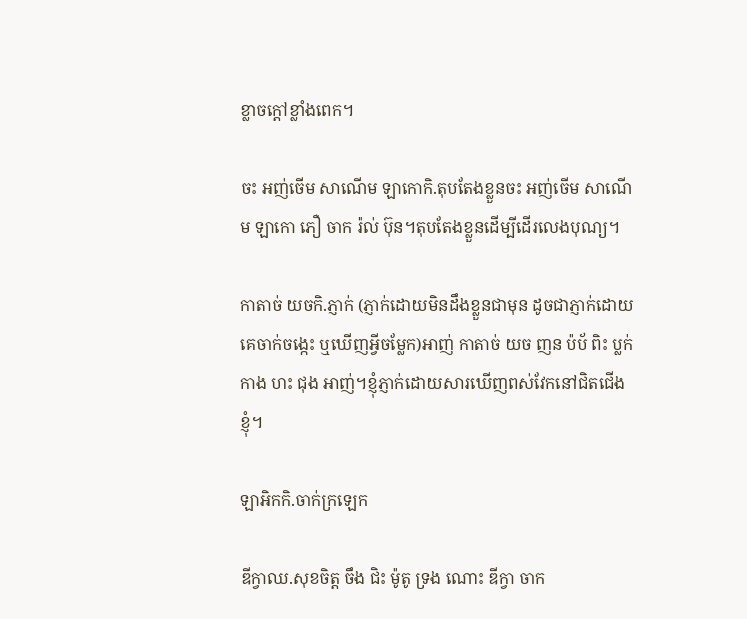ខ្លាចក្តៅខ្លាំងពេក។

ចះ អញ់ចើម សាណើម ឡាកោកិ.តុបតែងខ្លួនចះ អញ់ចើម សាណើម ឡាកោ ភឿ ចាក រ៉ល់ ប៊ុន។តុបតែងខ្លួនដើម្បីដើរលេងបុណ្យ។

កាតាច់ យចកិ.ភ្ញាក់ (ភ្ញាក់ដោយមិនដឹងខ្លួនជាមុន ដូចជាភ្ញាក់ដោយគេចាក់ចង្កេះ ឬឃើញអ្វីចម្លែក)អាញ់ កាតាច់ យច ញន ប៉ប័ ពិះ ប្លក់កាង ហះ ជុង អាញ់។ខ្ញុំភ្ញាក់ដោយសារឃើញពស់វែកនៅជិតជើងខ្ញុំ។

ឡាអិកកិ.ចាក់ក្រឡេក

ឌីក្វាឈ.សុខចិត្ត ចឹង ជិះ ម៉ូតូ ទ្រង ណោះ ឌីក្វា ចាក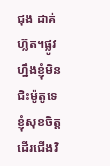ជុង ដាគ់ ហ៊្លត។ផ្លូវហ្នឹងខ្ញុំមិនជិះម៉ូតូទេ ខ្ញុំសុខចិត្តដើរជើងវិ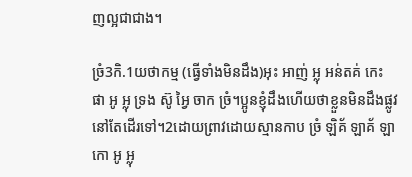ញល្អជាជាង។

ច្រំ3កិ.1យថាកម្ម (ធ្វើទាំងមិនដឹង)អុះ អាញ់ អ្លុ អន់តគ់ កេះ ផា អូ អ្លុ ទ្រង ស៊ូ អ្វៃ ចាក ច្រំ។ប្អូនខ្ញុំដឹងហើយថាខ្លួនមិនដឹងផ្លូវនៅតែដើរទៅ។2ដោយព្រាវដោយស្មានកាប ច្រំ ឡិគ័ ឡាគ័ ឡាកោ អូ អ្លុ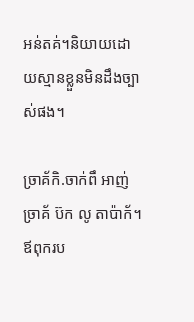អន់តគ់។និយាយដោយស្មានខ្លួនមិនដឹងច្បាស់ផង។

ច្រាគ័កិ.ចាក់ពឹ អាញ់ ច្រាគ័ ប៊ក លូ តាប៉ាក័។ឪពុករប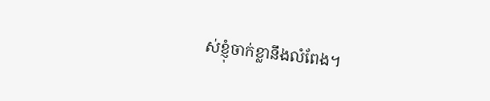ស់ខ្ញុំចាក់ខ្លានឹងលំពែង។